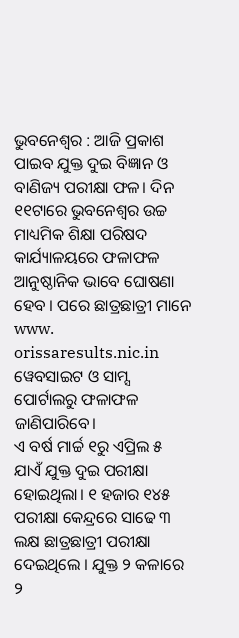ଭୁବନେଶ୍ବର : ଆଜି ପ୍ରକାଶ ପାଇବ ଯୁକ୍ତ ଦୁଇ ବିଜ୍ଞାନ ଓ ବାଣିଜ୍ୟ ପରୀକ୍ଷା ଫଳ। ଦିନ ୧୧ଟାରେ ଭୁବନେଶ୍ୱର ଉଚ୍ଚ ମାଧ୍ୟମିକ ଶିକ୍ଷା ପରିଷଦ କାର୍ଯ୍ୟାଳୟରେ ଫଳାଫଳ ଆନୁଷ୍ଠାନିକ ଭାବେ ଘୋଷଣା ହେବ । ପରେ ଛାତ୍ରଛାତ୍ରୀ ମାନେ www. orissaresults.nic.in ୱେବସାଇଟ ଓ ସାମ୍ସ ପୋର୍ଟାଲରୁ ଫଳାଫଳ ଜାଣିପାରିବେ।
ଏ ବର୍ଷ ମାର୍ଚ୍ଚ ୧ରୁ ଏପ୍ରିଲ ୫ ଯାଏଁ ଯୁକ୍ତ ଦୁଇ ପରୀକ୍ଷା ହୋଇଥିଲା। ୧ ହଜାର ୧୪୫ ପରୀକ୍ଷା କେନ୍ଦ୍ରରେ ସାଢେ ୩ ଲକ୍ଷ ଛାତ୍ରଛାତ୍ରୀ ପରୀକ୍ଷା ଦେଇଥିଲେ । ଯୁକ୍ତ ୨ କଳାରେ ୨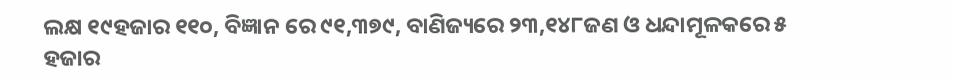ଲକ୍ଷ ୧୯ହଜାର ୧୧୦, ବିଜ୍ଞାନ ରେ ୯୧,୩୭୯, ବାଣିଜ୍ୟରେ ୨୩,୧୪୮ଜଣ ଓ ଧନ୍ଦାମୂଳକରେ ୫ ହଜାର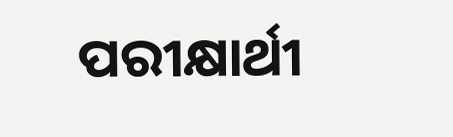ପରୀକ୍ଷାର୍ଥୀ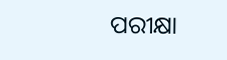ପରୀକ୍ଷା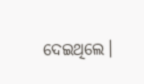ଦେଇଥିଲେ।